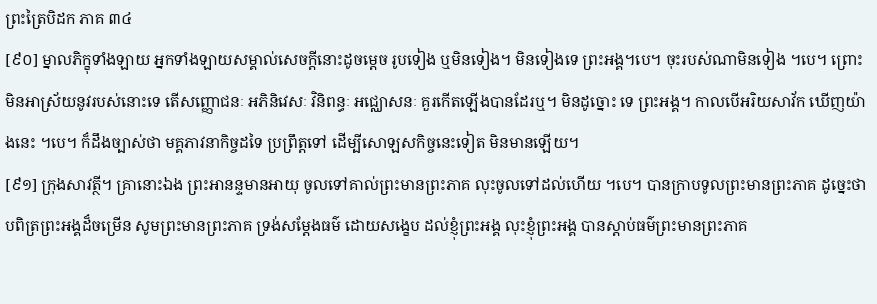ព្រះត្រៃបិដក ភាគ ៣៤
[៩០] ម្នាលភិក្ខុទាំងឡាយ អ្នកទាំងឡាយសម្គាល់សេចក្តីនោះដូចម្តេច រូបទៀង ឬមិនទៀង។ មិនទៀងទេ ព្រះអង្គ។បេ។ ចុះរបស់ណាមិនទៀង ។បេ។ ព្រោះមិនអាស្រ័យនូវរបស់នោះទេ តើសញ្ញោជនៈ អភិនិវេសៈ វិនិពន្ធៈ អជ្ឈោសនៈ គួរកើតឡើងបានដែរឬ។ មិនដូច្នោះ ទេ ព្រះអង្គ។ កាលបើអរិយសាវ័ក ឃើញយ៉ាងនេះ ។បេ។ ក៏ដឹងច្បាស់ថា មគ្គភាវនាកិច្ចដទៃ ប្រព្រឹត្តទៅ ដើម្បីសោឡសកិច្ចនេះទៀត មិនមានឡើយ។
[៩១] ក្រុងសាវត្ថី។ គ្រានោះឯង ព្រះអានន្ទមានអាយុ ចូលទៅគាល់ព្រះមានព្រះភាគ លុះចូលទៅដល់ហើយ ។បេ។ បានក្រាបទូលព្រះមានព្រះភាគ ដូច្នេះថា បពិត្រព្រះអង្គដ៏ចម្រើន សូមព្រះមានព្រះភាគ ទ្រង់សម្តែងធម៌ ដោយសង្ខេប ដល់ខ្ញុំព្រះអង្គ លុះខ្ញុំព្រះអង្គ បានស្តាប់ធម៌ព្រះមានព្រះភាគ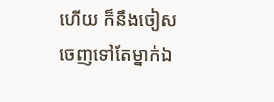ហើយ ក៏នឹងចៀសចេញទៅតែម្នាក់ឯ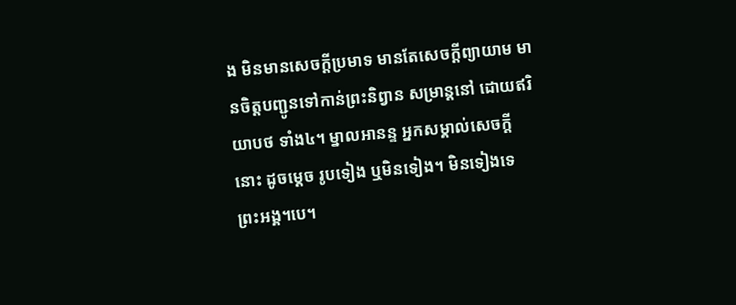ង មិនមានសេចក្តីប្រមាទ មានតែសេចក្តីព្យាយាម មានចិត្តបញ្ជូនទៅកាន់ព្រះនិព្វាន សម្រាន្តនៅ ដោយឥរិយាបថ ទាំង៤។ ម្នាលអានន្ទ អ្នកសម្គាល់សេចក្តីនោះ ដូចម្តេច រូបទៀង ឬមិនទៀង។ មិនទៀងទេ ព្រះអង្គ។បេ។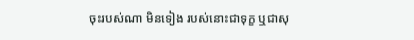ចុះរបស់ណា មិនទៀង របស់នោះជាទុក្ខ ឬជាសុ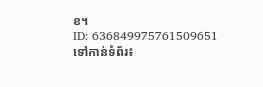ខ។
ID: 636849975761509651
ទៅកាន់ទំព័រ៖